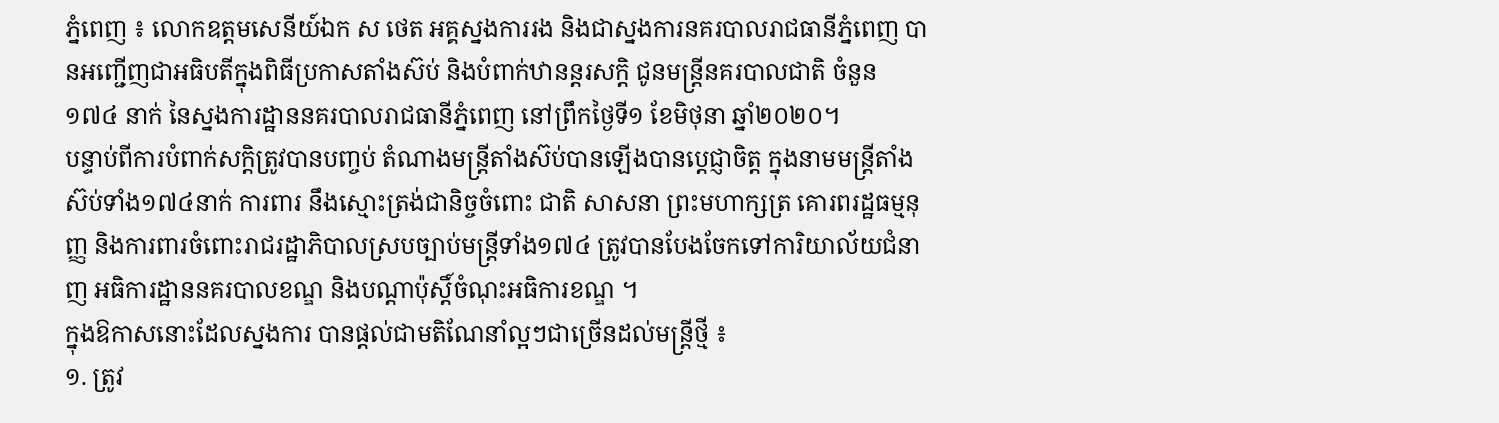ភ្នំពេញ ៖ លោកឧត្តមសេនីយ៍ឯក ស ថេត អគ្គស្នងការរង និងជាស្នងការនគរបាលរាជធានីភ្នំពេញ បានអញ្ជើញជាអធិបតីក្នុងពិធីប្រកាសតាំងស៊ប់ និងបំពាក់ឋានន្តរសក្តិ ជូនមន្ត្រីនគរបាលជាតិ ចំនួន ១៧៤ នាក់ នៃស្នងការដ្ឋាននគរបាលរាជធានីភ្នំពេញ នៅព្រឹកថ្ងៃទី១ ខែមិថុនា ឆ្នាំ២០២០។
បន្ទាប់ពីការបំពាក់សក្តិត្រូវបានបញ្ចប់ តំណាងមន្ត្រីតាំងស៊ប់បានឡើងបានប្តេជ្ញាចិត្ត ក្នុងនាមមន្ត្រីតាំងស៊ប់ទាំង១៧៤នាក់ ការពារ នឹងស្មោះត្រង់ជានិច្ចចំពោះ ជាតិ សាសនា ព្រះមហាក្សត្រ គោរពរដ្ឋធម្មនុញ្ញ និងការពារចំពោះរាជរដ្ឋាភិបាលស្របច្បាប់មន្ត្រីទាំង១៧៤ ត្រូវបានបែងចែកទៅការិយាល័យជំនាញ អធិការដ្ឋាននគរបាលខណ្ឌ និងបណ្តាប៉ុស្តិ៍ចំណុះអធិការខណ្ឌ ។
ក្នុងឱកាសនោះដែលស្នងការ បានផ្តល់ជាមតិណែនាំល្អៗជាច្រើនដល់មន្ត្រីថ្មី ៖
១. ត្រូវ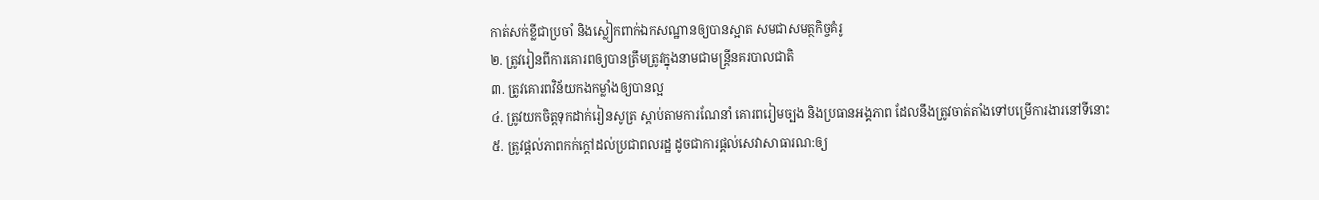កាត់សក់ខ្លីជាប្រចាំ និងស្លៀកពាក់ឯកសណ្ឋានឲ្យបានស្អាត សមជាសមត្ថកិច្ចគំរូ
២. ត្រូវរៀនពីការគោរពឲ្យបានត្រឹមត្រូវក្នុងនាមជាមន្ត្រីនគរបាលជាតិ
៣. ត្រូវគោរពវិន័យកងកម្លាំងឲ្យបានល្អ
៤. ត្រូវយកចិត្តទុកដាក់រៀនសូត្រ ស្តាប់តាមការណែនាំ គោរពរៀមច្បង និងប្រធានអង្គភាព ដែលនឹងត្រូវចាត់តាំងទៅបម្រើការងារនៅទីនោះ
៥. ត្រូវផ្តល់ភាពកក់ក្តៅដល់ប្រជាពលរដ្ឋ ដូចជាការផ្តល់សេវាសាធារណ:ឲ្យ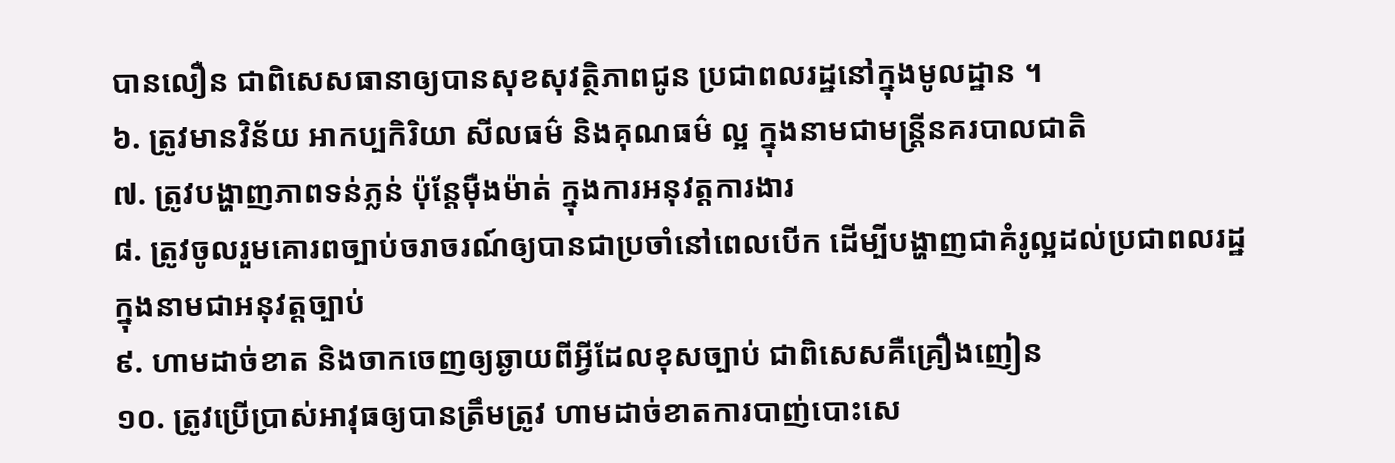បានលឿន ជាពិសេសធានាឲ្យបានសុខសុវត្ថិភាពជូន ប្រជាពលរដ្ឋនៅក្នុងមូលដ្ឋាន ។
៦. ត្រូវមានវិន័យ អាកប្បកិរិយា សីលធម៌ និងគុណធម៌ ល្អ ក្នុងនាមជាមន្ត្រីនគរបាលជាតិ
៧. ត្រូវបង្ហាញភាពទន់ភ្លន់ ប៉ុន្តែម៉ឺងម៉ាត់ ក្នុងការអនុវត្តការងារ
៨. ត្រូវចូលរួមគោរពច្បាប់ចរាចរណ៍ឲ្យបានជាប្រចាំនៅពេលបើក ដើម្បីបង្ហាញជាគំរូល្អដល់ប្រជាពលរដ្ឋ ក្នុងនាមជាអនុវត្តច្បាប់
៩. ហាមដាច់ខាត និងចាកចេញឲ្យឆ្ងាយពីអ្វីដែលខុសច្បាប់ ជាពិសេសគឺគ្រឿងញៀន
១០. ត្រូវប្រើប្រាស់អាវុធឲ្យបានត្រឹមត្រូវ ហាមដាច់ខាតការបាញ់បោះសេ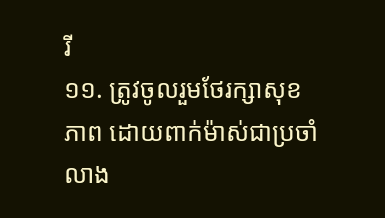រី
១១. ត្រូវចូលរួមថែរក្សាសុខភាព ដោយពាក់ម៉ាស់ជាប្រចាំ លាង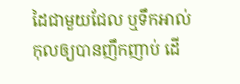ដៃជាមួយជែល ឬទឹកអាល់កុលឲ្យបានញឹកញាប់ ដេី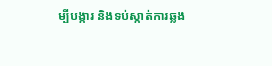ម្បីបង្ការ និងទប់ស្កាត់ការឆ្លង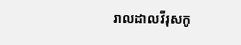រាលដាលវីរុសកូ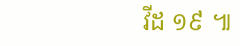វីដ ១៩ ៕